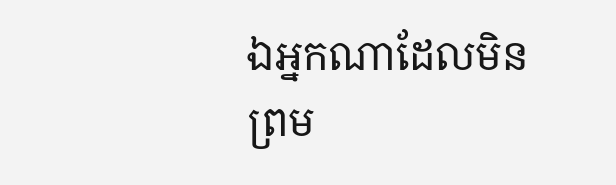ឯអ្នកណាដែលមិនព្រម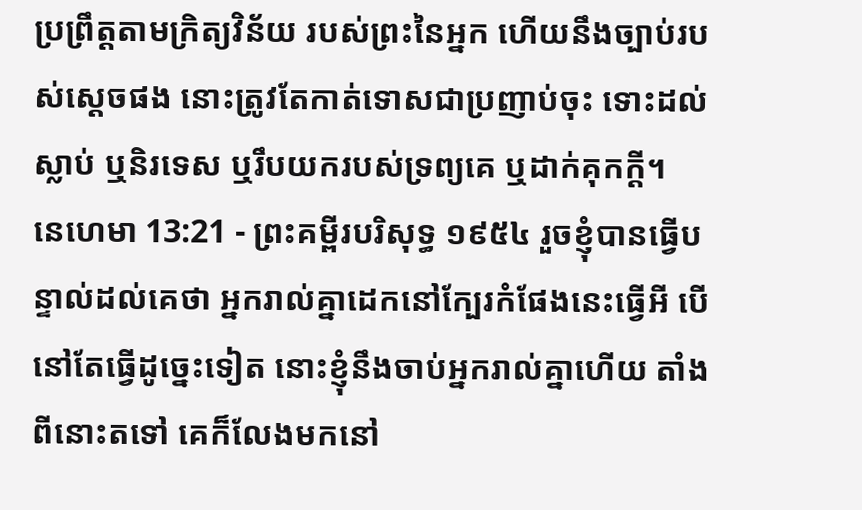ប្រព្រឹត្តតាមក្រិត្យវិន័យ របស់ព្រះនៃអ្នក ហើយនឹងច្បាប់របស់ស្តេចផង នោះត្រូវតែកាត់ទោសជាប្រញាប់ចុះ ទោះដល់ស្លាប់ ឬនិរទេស ឬរឹបយករបស់ទ្រព្យគេ ឬដាក់គុកក្តី។
នេហេមា 13:21 - ព្រះគម្ពីរបរិសុទ្ធ ១៩៥៤ រួចខ្ញុំបានធ្វើបន្ទាល់ដល់គេថា អ្នករាល់គ្នាដេកនៅក្បែរកំផែងនេះធ្វើអី បើនៅតែធ្វើដូច្នេះទៀត នោះខ្ញុំនឹងចាប់អ្នករាល់គ្នាហើយ តាំងពីនោះតទៅ គេក៏លែងមកនៅ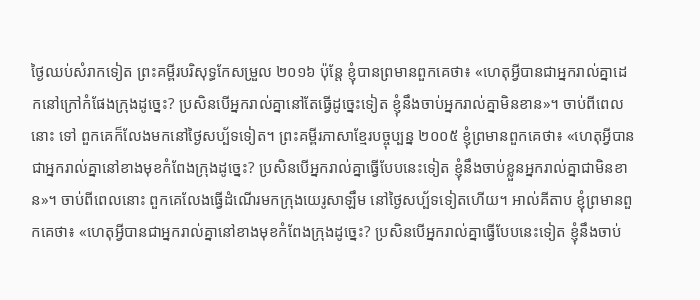ថ្ងៃឈប់សំរាកទៀត ព្រះគម្ពីរបរិសុទ្ធកែសម្រួល ២០១៦ ប៉ុន្ដែ ខ្ញុំបានព្រមានពួកគេថា៖ «ហេតុអ្វីបានជាអ្នករាល់គ្នាដេកនៅក្រៅកំផែងក្រុងដូច្នេះ? ប្រសិនបើអ្នករាល់គ្នានៅតែធ្វើដូច្នេះទៀត ខ្ញុំនឹងចាប់អ្នករាល់គ្នាមិនខាន»។ ចាប់ពីពេលនោះ ទៅ ពួកគេក៏លែងមកនៅថ្ងៃសប្ប័ទទៀត។ ព្រះគម្ពីរភាសាខ្មែរបច្ចុប្បន្ន ២០០៥ ខ្ញុំព្រមានពួកគេថា៖ «ហេតុអ្វីបានជាអ្នករាល់គ្នានៅខាងមុខកំពែងក្រុងដូច្នេះ? ប្រសិនបើអ្នករាល់គ្នាធ្វើបែបនេះទៀត ខ្ញុំនឹងចាប់ខ្លួនអ្នករាល់គ្នាជាមិនខាន»។ ចាប់ពីពេលនោះ ពួកគេលែងធ្វើដំណើរមកក្រុងយេរូសាឡឹម នៅថ្ងៃសប្ប័ទទៀតហើយ។ អាល់គីតាប ខ្ញុំព្រមានពួកគេថា៖ «ហេតុអ្វីបានជាអ្នករាល់គ្នានៅខាងមុខកំពែងក្រុងដូច្នេះ? ប្រសិនបើអ្នករាល់គ្នាធ្វើបែបនេះទៀត ខ្ញុំនឹងចាប់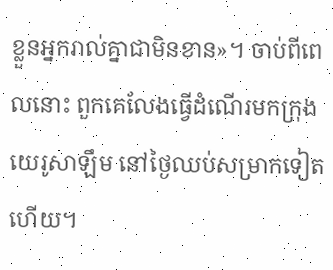ខ្លួនអ្នករាល់គ្នាជាមិនខាន»។ ចាប់ពីពេលនោះ ពួកគេលែងធ្វើដំណើរមកក្រុងយេរូសាឡឹម នៅថ្ងៃឈប់សម្រាកទៀតហើយ។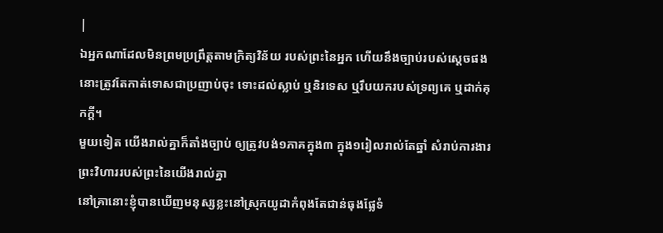|
ឯអ្នកណាដែលមិនព្រមប្រព្រឹត្តតាមក្រិត្យវិន័យ របស់ព្រះនៃអ្នក ហើយនឹងច្បាប់របស់ស្តេចផង នោះត្រូវតែកាត់ទោសជាប្រញាប់ចុះ ទោះដល់ស្លាប់ ឬនិរទេស ឬរឹបយករបស់ទ្រព្យគេ ឬដាក់គុកក្តី។
មួយទៀត យើងរាល់គ្នាក៏តាំងច្បាប់ ឲ្យត្រូវបង់១ភាគក្នុង៣ ក្នុង១រៀលរាល់តែឆ្នាំ សំរាប់ការងារព្រះវិហាររបស់ព្រះនៃយើងរាល់គ្នា
នៅគ្រានោះខ្ញុំបានឃើញមនុស្សខ្លះនៅស្រុកយូដាកំពុងតែជាន់ធុងផ្លែទំ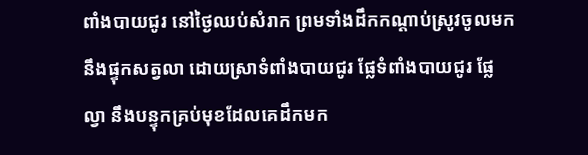ពាំងបាយជូរ នៅថ្ងៃឈប់សំរាក ព្រមទាំងដឹកកណ្តាប់ស្រូវចូលមក នឹងផ្ទុកសត្វលា ដោយស្រាទំពាំងបាយជូរ ផ្លែទំពាំងបាយជូរ ផ្លែល្វា នឹងបន្ទុកគ្រប់មុខដែលគេដឹកមក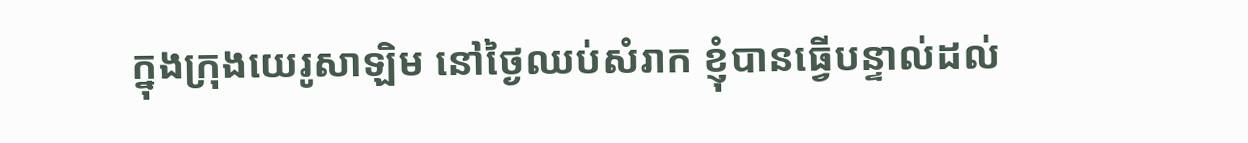ក្នុងក្រុងយេរូសាឡិម នៅថ្ងៃឈប់សំរាក ខ្ញុំបានធ្វើបន្ទាល់ដល់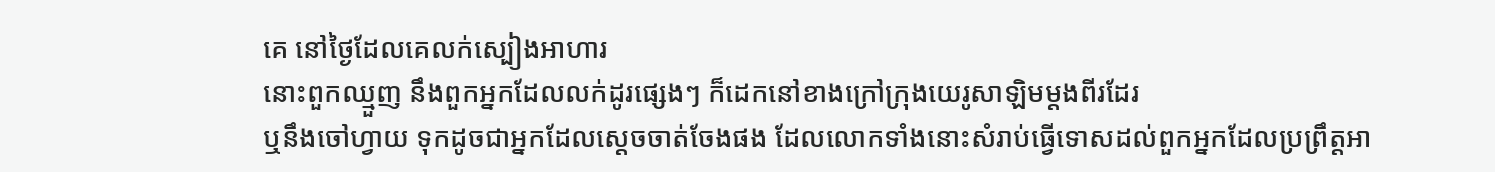គេ នៅថ្ងៃដែលគេលក់ស្បៀងអាហារ
នោះពួកឈ្មួញ នឹងពួកអ្នកដែលលក់ដូរផ្សេងៗ ក៏ដេកនៅខាងក្រៅក្រុងយេរូសាឡិមម្តងពីរដែរ
ឬនឹងចៅហ្វាយ ទុកដូចជាអ្នកដែលស្តេចចាត់ចែងផង ដែលលោកទាំងនោះសំរាប់ធ្វើទោសដល់ពួកអ្នកដែលប្រព្រឹត្តអា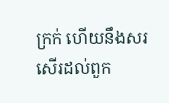ក្រក់ ហើយនឹងសរសើរដល់ពួក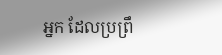អ្នក ដែលប្រព្រឹ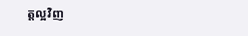ត្តល្អវិញ